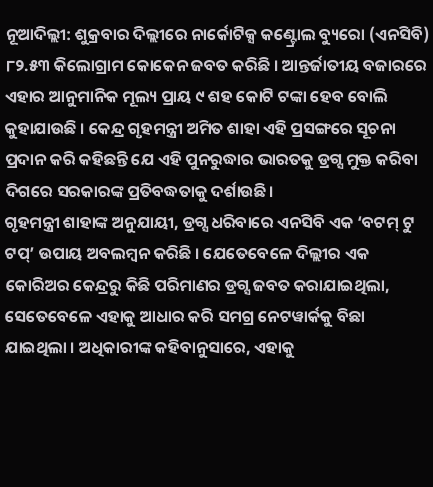ନୂଆଦିଲ୍ଲୀ: ଶୁକ୍ରବାର ଦିଲ୍ଲୀରେ ନାର୍କୋଟିକ୍ସ କଣ୍ଟ୍ରୋଲ ବ୍ୟୁରୋ (ଏନସିବି) ୮୨.୫୩ କିଲୋଗ୍ରାମ କୋକେନ ଜବତ କରିଛି । ଆନ୍ତର୍ଜାତୀୟ ବଜାରରେ ଏହାର ଆନୁମାନିକ ମୂଲ୍ୟ ପ୍ରାୟ ୯ ଶହ କୋଟି ଟଙ୍କା ହେବ ବୋଲି କୁହାଯାଉଛି । କେନ୍ଦ୍ର ଗୃହମନ୍ତ୍ରୀ ଅମିତ ଶାହା ଏହି ପ୍ରସଙ୍ଗରେ ସୂଚନା ପ୍ରଦାନ କରି କହିଛନ୍ତି ଯେ ଏହି ପୁନରୁଦ୍ଧାର ଭାରତକୁ ଡ୍ରଗ୍ସ ମୁକ୍ତ କରିବା ଦିଗରେ ସରକାରଙ୍କ ପ୍ରତିବଦ୍ଧତାକୁ ଦର୍ଶାଉଛି।
ଗୃହମନ୍ତ୍ରୀ ଶାହାଙ୍କ ଅନୁଯାୟୀ, ଡ୍ରଗ୍ସ ଧରିବାରେ ଏନସିବି ଏକ ‘ବଟମ୍ ଟୁ ଟପ୍’ ଉପାୟ ଅବଲମ୍ବନ କରିଛି । ଯେତେବେଳେ ଦିଲ୍ଲୀର ଏକ କୋରିଅର କେନ୍ଦ୍ରରୁ କିଛି ପରିମାଣର ଡ୍ରଗ୍ସ ଜବତ କରାଯାଇଥିଲା, ସେତେବେଳେ ଏହାକୁ ଆଧାର କରି ସମଗ୍ର ନେଟୱାର୍କକୁ ବିଛା ଯାଇଥିଲା । ଅଧିକାରୀଙ୍କ କହିବାନୁସାରେ, ଏହାକୁ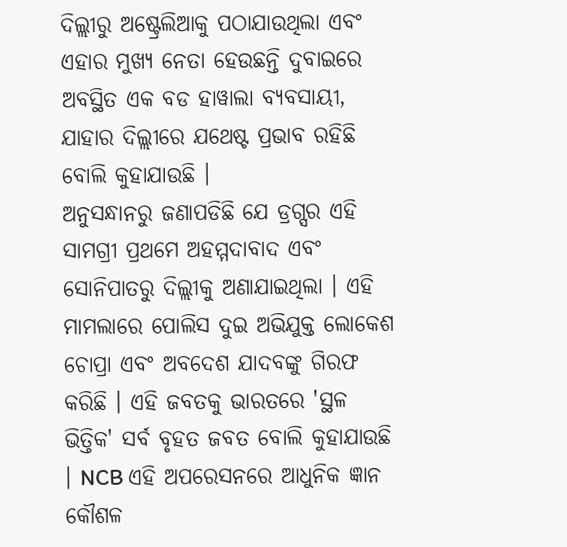ଦିଲ୍ଲୀରୁ ଅଷ୍ଟ୍ରେଲିଆକୁ ପଠାଯାଉଥିଲା ଏବଂ ଏହାର ମୁଖ୍ୟ ନେତା ହେଉଛନ୍ତି ଦୁବାଇରେ ଅବସ୍ଥିତ ଏକ ବଡ ହାୱାଲା ବ୍ୟବସାୟୀ, ଯାହାର ଦିଲ୍ଲୀରେ ଯଥେଷ୍ଟ ପ୍ରଭାବ ରହିଛି ବୋଲି କୁହାଯାଉଛି ।
ଅନୁସନ୍ଧାନରୁ ଜଣାପଡିଛି ଯେ ଡ୍ରଗ୍ସର ଏହି ସାମଗ୍ରୀ ପ୍ରଥମେ ଅହମ୍ମଦାବାଦ ଏବଂ ସୋନିପାତରୁ ଦିଲ୍ଲୀକୁ ଅଣାଯାଇଥିଲା । ଏହି ମାମଲାରେ ପୋଲିସ ଦୁଇ ଅଭିଯୁକ୍ତ ଲୋକେଶ ଚୋପ୍ରା ଏବଂ ଅବଦେଶ ଯାଦବଙ୍କୁ ଗିରଫ କରିଛି । ଏହି ଜବତକୁ ଭାରତରେ 'ସ୍ଥଳ ଭିତ୍ତିକ' ସର୍ବ ବୃହତ ଜବତ ବୋଲି କୁହାଯାଉଛି । NCB ଏହି ଅପରେସନରେ ଆଧୁନିକ ଜ୍ଞାନ କୌଶଳ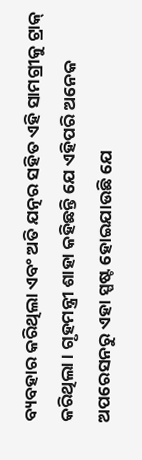ବ୍ୟବହାର କରିଥିଲା ଏବଂ ଅତି ଯତ୍ନର ସହିତ ଏହି ସାମଗ୍ରୀକୁ ଟ୍ରାକ୍ କରିଥିଲା । ଗୃହମନ୍ତ୍ରୀ ଶାହା କହିଛନ୍ତି ଯେ ଏହିପରି ଅନେକ ଅପରେସନରୁ ଏହା ସ୍ପଷ୍ଟ ହୋଇଯାଉଛି ଯେ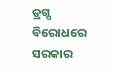ଡ୍ରଗ୍ସ ବିରୋଧରେ ସରକାର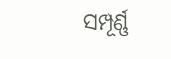ସମ୍ପୂର୍ଣ୍ଣ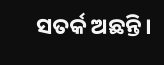ସତର୍କ ଅଛନ୍ତି।